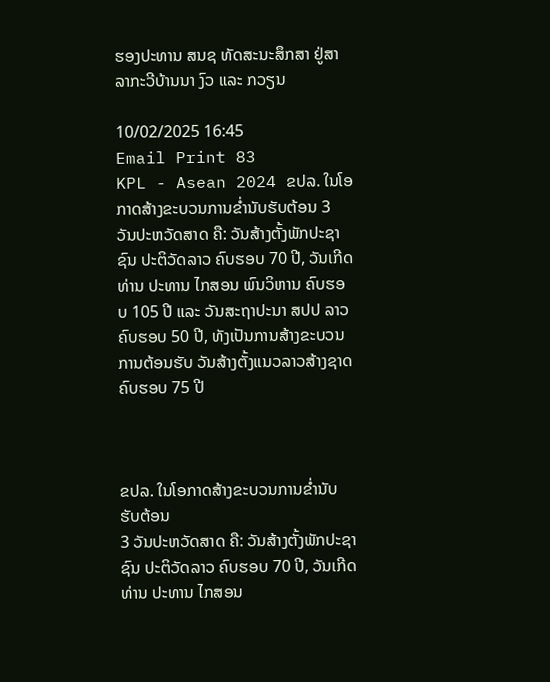ຮອງປະທານ ສນຊ ທັດສະນະສຶກສາ ຢູ່ສາລາກະວີບ້ານນາ ງົວ ແລະ ກວຽນ

10/02/2025 16:45
Email Print 83
KPL - Asean 2024 ຂປລ. ໃນໂອກາດສ້າງຂະບວນການຂ່ຳນັບຮັບຕ້ອນ 3 ວັນປະຫວັດສາດ ຄື: ວັນສ້າງຕັ້ງພັກປະຊາຊົນ ປະຕິວັດລາວ ຄົບຮອບ 70 ປີ, ວັນເກີດ ທ່ານ ປະທານ ໄກສອນ ພົນວິຫານ ຄົບຮອບ 105 ປີ ແລະ ວັນສະຖາປະນາ ສປປ ລາວ ຄົບຮອບ 50 ປີ, ທັງເປັນການສ້າງຂະບວນການຕ້ອນຮັບ ວັນສ້າງຕັ້ງແນວລາວສ້າງຊາດ ຄົບຮອບ 75 ປີ



ຂປລ. ໃນໂອກາດສ້າງຂະບວນການຂ່ຳນັບຮັບຕ້ອນ
3 ວັນປະຫວັດສາດ ຄື: ວັນສ້າງຕັ້ງພັກປະຊາຊົນ ປະຕິວັດລາວ ຄົບຮອບ 70 ປີ, ວັນເກີດ ທ່ານ ປະທານ ໄກສອນ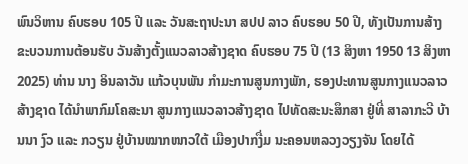ພົນວິຫານ ຄົບຮອບ 105 ປີ ແລະ ວັນສະຖາປະນາ ສປປ ລາວ ຄົບຮອບ 50 ປີ, ທັງເປັນການສ້າງຂະບວນການຕ້ອນຮັບ ວັນສ້າງຕັ້ງແນວລາວສ້າງຊາດ ຄົບຮອບ 75 ປີ (13 ສິງຫາ 1950 13 ສິງຫາ 2025) ທ່ານ ນາງ ອິນລາວັນ ແກ້ວບຸນພັນ ກຳມະການສູນກາງພັກ, ຮອງປະທານສູນກາງແນວລາວສ້າງຊາດ ໄດ້ນໍາພາກົມໂຄສະນາ ສູນກາງແນວລາວສ້າງຊາດ ໄປທັດສະນະສຶກສາ ຢູ່ທີ່ ສາລາກະວີ ບ້ານນາ ງົວ ແລະ ກວຽນ ຢູ່ບ້ານໝາກໜາວໃຕ້ ເມືອງປາກງື່ມ ນະຄອນຫລວງວຽງຈັນ ໂດຍໄດ້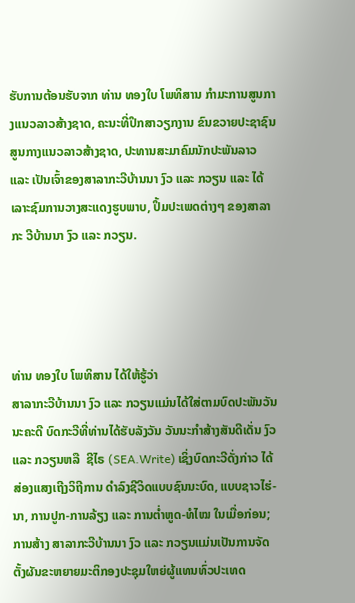ຮັບການຕ້ອນຮັບຈາກ ທ່ານ ທອງໃບ ໂພທິສານ ກຳມະການສູນກາງແນວລາວສ້າງຊາດ, ຄະນະທີ່ປຶກສາວຽກງານ ຂົນຂວາຍປະຊາຊົນ ສູນກາງແນວລາວສ້າງຊາດ, ປະທານສະມາຄົມນັກປະພັນລາວ ແລະ ເປັນເຈົ້າຂອງສາລາກະວີບ້ານນາ ງົວ ແລະ ກວຽນ ແລະ ໄດ້ເລາະຊົມການວາງສະແດງຮູບພາບ, ປຶ້ມປະເພດຕ່າງໆ ຂອງສາລາກະ ວີບ້ານນາ ງົວ ແລະ ກວຽນ.




ທ່ານ ທອງໃບ ໂພທິສານ ໄດ້ໃຫ້ຮູ້ວ່າ
ສາລາກະວີບ້ານນາ ງົວ ແລະ ກວຽນແມ່ນໄດ້ໃສ່ຕາມບົດປະພັນວັນນະຄະດີ ບົດກະວີທີ່ທ່ານໄດ້ຮັບລັງວັນ ວັນນະກຳສ້າງສັນດີເດັ່ນ ງົວ ແລະ ກວຽນຫລື  ຊີໄຣ (SEA.Write) ເຊິ່ງບົດກະວີດັ່ງກ່າວ ໄດ້ສ່ອງແສງເຖີງວິຖີການ ດຳລົງຊີວິດແບບຊົນນະບົດ, ແບບຊາວໄຮ່-ນາ, ການປູກ-ການລ້ຽງ ແລະ ການຕໍ່າຫູດ-ທໍໄໝ ໃນເມື່ອກ່ອນ; ການສ້າງ ສາລາກະວີບ້ານນາ ງົວ ແລະ ກວຽນແມ່ນເປັນການຈັດຕັ້ງຜັນຂະຫຍາຍມະຕິກອງປະຊຸມໃຫຍ່ຜູ້ແທນທົ່ວປະເທດ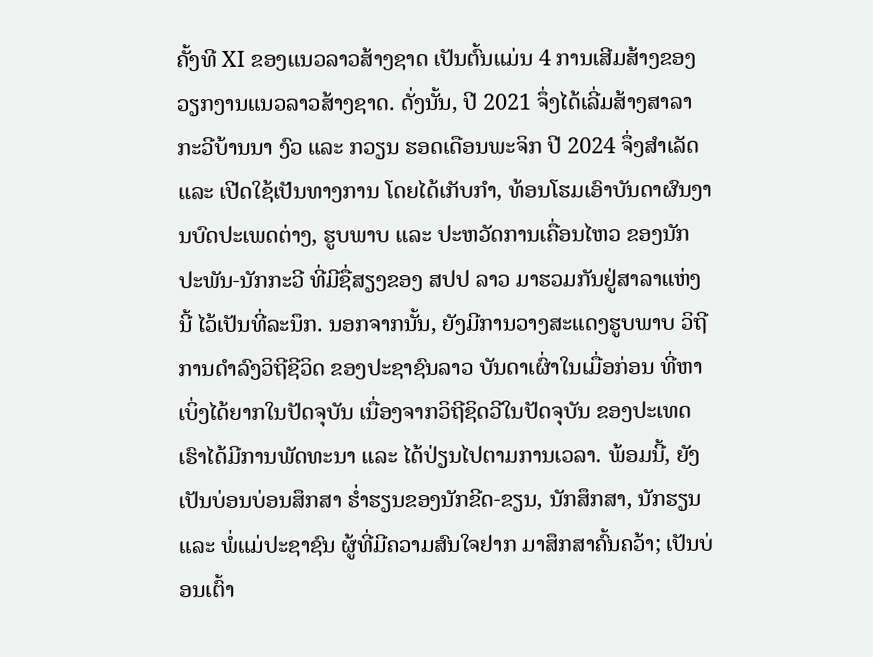ຄັ້ງທີ XI ຂອງແນວລາວສ້າງຊາດ ເປັນຕົ້ນແມ່ນ 4 ການເສີມສ້າງຂອງວຽກງານແນວລາວສ້າງຊາດ. ດັ່ງນັ້ນ, ປີ 2021 ຈຶ່ງໄດ້ເລີ່ມສ້າງສາລາກະວີບ້ານນາ ງົວ ແລະ ກວຽນ ຮອດເດືອນພະຈິກ ປີ 2024 ຈຶ່ງສຳເລັດ ແລະ ເປີດໃຊ້ເປັນທາງການ ໂດຍໄດ້ເກັບກຳ, ທ້ອນໂຮມເອົາບັນດາຜົນງານບົດປະເພດຕ່າງ, ຮູບພາບ ແລະ ປະຫວັດການເຄື່ອນໄຫວ ຂອງນັກປະພັນ-ນັກກະວີ ທີ່ມີຊື່ສຽງຂອງ ສປປ ລາວ ມາຮວມກັນຢູ່ສາລາແຫ່ງນີ້ ໄວ້ເປັນທີ່ລະນຶກ. ນອກຈາກນັ້ນ, ຍັງມີການວາງສະແດງຮູບພາບ ວິຖີການດຳລົງວິຖີຊີວິດ ຂອງປະຊາຊົນລາວ ບັນດາເຜົ່າໃນເມື່ອກ່ອນ ທີ່ຫາເບິ່ງໄດ້ຍາກໃນປັດຈຸບັນ ເນື່ອງຈາກວິຖີຊິດວີໃນປັດຈຸບັນ ຂອງປະເທດເຮົາໄດ້ມີການພັດທະນາ ແລະ ໄດ້ປ່ຽນໄປຕາມການເວລາ. ພ້ອມນີ້, ຍັງເປັນບ່ອນບ່ອນສຶກສາ ຮ່ຳຮຽນຂອງນັກຂີດ-ຂຽນ, ນັກສຶກສາ, ນັກຮຽນ ແລະ ພໍ່ແມ່ປະຊາຊົນ ຜູ້ທີ່ມີຄວາມສົນໃຈຢາກ ມາສຶກສາຄົ້ນຄວ້າ; ເປັນບ່ອນເຕົ້າ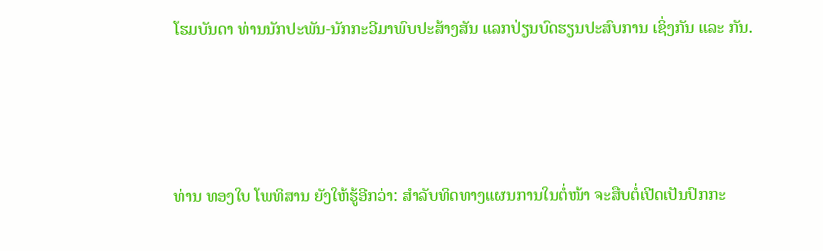ໂຮມບັນດາ ທ່ານນັກປະພັນ-ນັກກະວີມາພົບປະສ້າງສັນ ແລກປ່ຽນບົດຮຽນປະສົບການ ເຊິ່ງກັນ ແລະ ກັນ.




ທ່ານ ທອງໃບ ໂພທິສານ ຍັງໃຫ້ຮູ້ອີກວ່າ: ສຳລັບທິດທາງແຜນການໃນຕໍ່ໜ້າ ຈະສືບຕໍ່ເປີດເປັນປົກກະ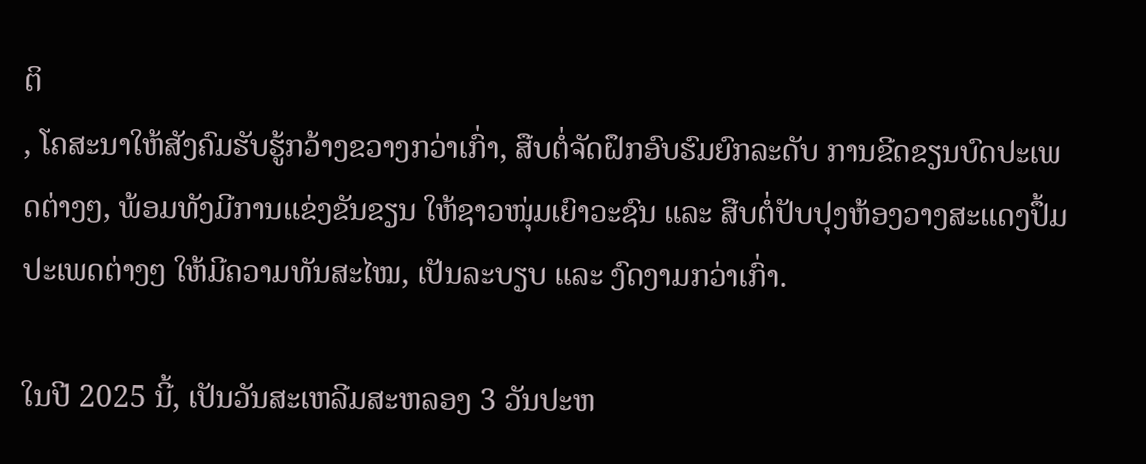ຕິ
, ໂຄສະນາໃຫ້ສັງຄົມຮັບຮູ້ກວ້າງຂວາງກວ່າເກົ່າ, ສືບຕໍ່ຈັດຝຶກອົບຮົມຍົກລະດັບ ການຂີດຂຽນບົດປະເພດຕ່າງໆ, ພ້ອມທັງມີການແຂ່ງຂັນຂຽນ ໃຫ້ຊາວໜຸ່ມເຍົາວະຊົນ ແລະ ສືບຕໍ່ປັບປຸງຫ້ອງວາງສະແດງປຶ້ມປະເພດຕ່າງໆ ໃຫ້ມີຄວາມທັນສະໄໝ, ເປັນລະບຽບ ແລະ ງົດງາມກວ່າເກົ່າ.

ໃນປີ 2025 ນີ້, ເປັນວັນສະເຫລີມສະຫລອງ 3 ວັນປະຫ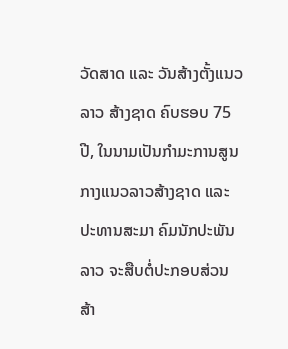ວັດສາດ ແລະ ວັນສ້າງຕັ້ງແນວລາວ ສ້າງຊາດ ຄົບຮອບ 75 ປີ, ໃນນາມເປັນກຳມະການສູນກາງແນວລາວສ້າງຊາດ ແລະ ປະທານສະມາ ຄົມນັກປະພັນລາວ ຈະສືບຕໍ່ປະກອບສ່ວນສ້າ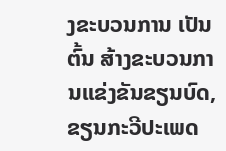ງຂະບວນການ ເປັນຕົ້ນ ສ້າງຂະບວນການແຂ່ງຂັນຂຽນບົດ, ຂຽນກະວີປະເພດ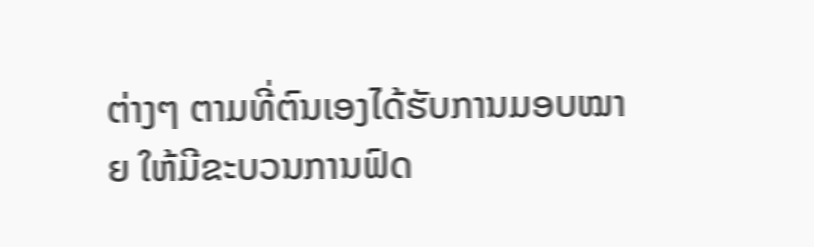ຕ່າງໆ ຕາມທີ່ຕົນເອງໄດ້ຮັບການມອບໝາຍ ໃຫ້ມີຂະບວນການຟົດ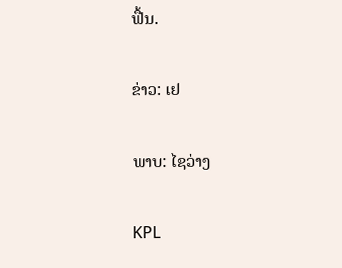ຟື້ນ.

ຂ່າວ: ເຢ

ພາບ: ໄຊວ່າງ

KPL